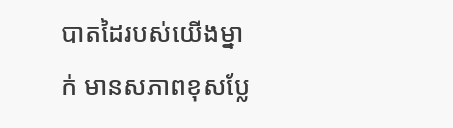បាតដៃរបស់យើងម្នាក់ មានសភាពខុសប្លែ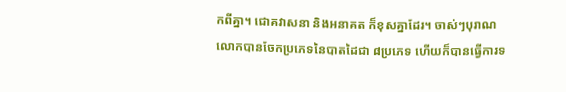កពីគ្នា។ ជោគវាសនា និងអនាគត ក៏ខុសគ្នាដែរ។ ចាស់ៗបុរាណលោកបានចែកប្រភេទនៃបាតដៃជា ៨ប្រភេទ ហើយក៏បានធ្វើការទ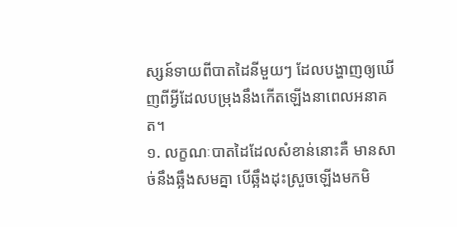ស្សន៍ទាយពីបាតដៃនីមួយៗ ដែលបង្ហាញឲ្យឃើញពីអ្វីដែលបម្រុងនឹងកើតឡើងនាពេលអនាគត។
១. លក្ខណៈបាតដៃដែលសំខាន់នោះគឺ មានសាច់នឹងឆ្អឹងសមគ្នា បើឆ្អឹងដុះស្រួចឡើងមកមិ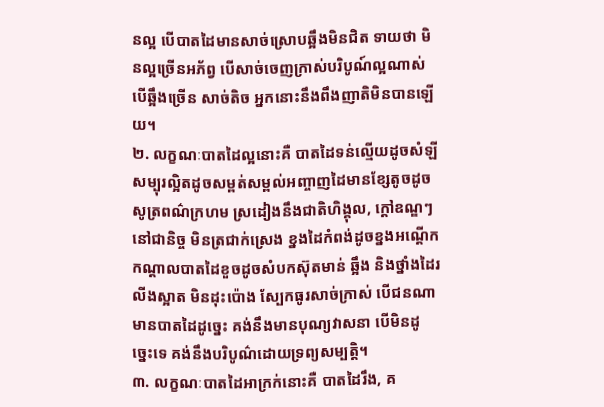នល្អ បើបាតដៃមានសាច់ស្រោបឆ្អឹងមិនជិត ទាយថា មិនល្អច្រើនអភ័ព្វ បើសាច់ចេញក្រាស់បរិបូណ៍ល្អណាស់ បើឆ្អឹងច្រើន សាច់តិច អ្នកនោះនឹងពឹងញាតិមិនបានឡើយ។
២. លក្ខណៈបាតដៃល្អនោះគឺ បាតដៃទន់ល្មើយដូចសំឡី សម្បុរល្អិតដូចសម្ពត់សម្ពល់អញ្ចាញដៃមានខ្សែតូចដូចសូត្រពណ៌ក្រហម ស្រដៀងនឹងជាតិហិង្គុល, ក្ដៅឧណ្ឌៗនៅជានិច្ច មិនត្រជាក់ស្រេង ខ្នងដៃកំពង់ដូចខ្នងអណ្ដើក កណ្ដាលបាតដៃខួចដូចសំបកស៊ុតមាន់ ឆ្អឹង និងថ្នាំងដៃរលីងស្អាត មិនដុះប៉ោង ស្បែកធូរសាច់ក្រាស់ បើជនណាមានបាតដៃដូច្នេះ គង់នឹងមានបុណ្យវាសនា បើមិនដូច្នេះទេ គង់នឹងបរិបូណ៌ដោយទ្រព្យសម្បត្តិ។
៣. លក្ខណៈបាតដៃអាក្រក់នោះគឺ បាតដៃរឹង, គ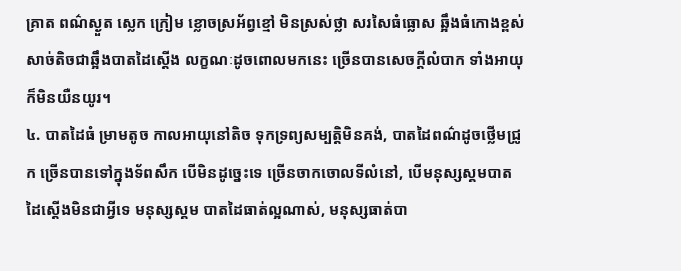គ្រាត ពណ៌ស្ងួត ស្លេក ក្រៀម ខ្លោចស្រអ័ព្វខ្មៅ មិនស្រស់ថ្លា សរសៃធំធ្លោស ឆ្អឹងធំកោងខ្ពស់ សាច់តិចជាឆ្អឹងបាតដៃស្ដើង លក្ខណៈដូចពោលមកនេះ ច្រើនបានសេចក្ដីលំបាក ទាំងអាយុក៏មិនយឺនយូរ។
៤. បាតដៃធំ ម្រាមតូច កាលអាយុនៅតិច ទុកទ្រព្យសម្បត្តិមិនគង់, បាតដៃពណ៌ដូចថ្លើមជ្រូក ច្រើនបានទៅក្នុងទ័ពសឹក បើមិនដូច្នេះទេ ច្រើនចាកចោលទីលំនៅ, បើមនុស្សស្គមបាតដៃស្ដើងមិនជាអ្វីទេ មនុស្សស្គម បាតដៃធាត់ល្អណាស់, មនុស្សធាត់បា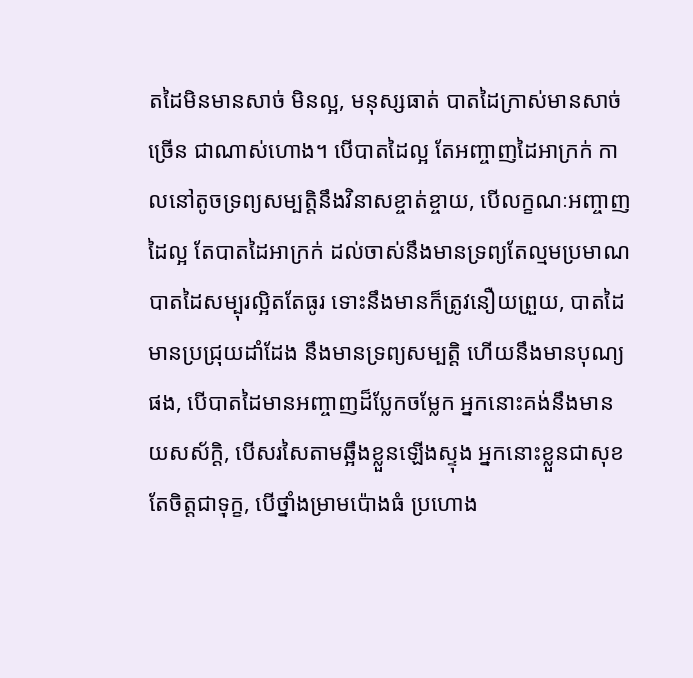តដៃមិនមានសាច់ មិនល្អ, មនុស្សធាត់ បាតដៃក្រាស់មានសាច់ច្រើន ជាណាស់ហោង។ បើបាតដៃល្អ តែអញ្ចាញដៃអាក្រក់ កាលនៅតូចទ្រព្យសម្បត្តិនឹងវិនាសខ្ចាត់ខ្ចាយ, បើលក្ខណៈអញ្ចាញដៃល្អ តែបាតដៃអាក្រក់ ដល់ចាស់នឹងមានទ្រព្យតែល្មមប្រមាណ បាតដៃសម្បុរល្អិតតែធូរ ទោះនឹងមានក៏ត្រូវនឿយព្រួយ, បាតដៃមានប្រជ្រុយដាំដែង នឹងមានទ្រព្យសម្បត្តិ ហើយនឹងមានបុណ្យផង, បើបាតដៃមានអញ្ចាញដ៏ប្លែកចម្លែក អ្នកនោះគង់នឹងមានយសស័ក្ដិ, បើសរសៃតាមឆ្អឹងខ្លួនឡើងស្ទុង អ្នកនោះខ្លួនជាសុខ តែចិត្តជាទុក្ខ, បើថ្នាំងម្រាមប៉ោងធំ ប្រហោង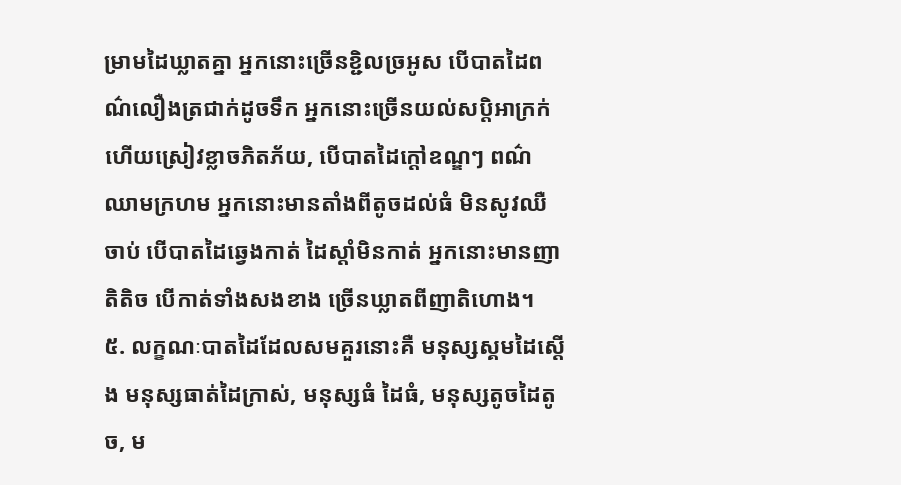ម្រាមដៃឃ្លាតគ្នា អ្នកនោះច្រើនខ្ជិលច្រអូស បើបាតដៃពណ៌លឿងត្រជាក់ដូចទឹក អ្នកនោះច្រើនយល់សប្ដិអាក្រក់ ហើយស្រៀវខ្លាចភិតភ័យ, បើបាតដៃក្ដៅឧណ្ឌៗ ពណ៌ឈាមក្រហម អ្នកនោះមានតាំងពីតូចដល់ធំ មិនសូវឈឺចាប់ បើបាតដៃឆ្វេងកាត់ ដៃស្ដាំមិនកាត់ អ្នកនោះមានញាតិតិច បើកាត់ទាំងសងខាង ច្រើនឃ្លាតពីញាតិហោង។
៥. លក្ខណៈបាតដៃដែលសមគួរនោះគឺ មនុស្សស្គមដៃស្ដើង មនុស្សធាត់ដៃក្រាស់, មនុស្សធំ ដៃធំ, មនុស្សតូចដៃតូច, ម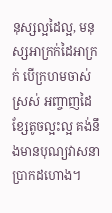នុស្សល្អដៃល្អ, មនុស្សអាក្រក់ដៃអាក្រក់ បើក្រហមចាស់ស្រស់ អញ្ចាញដៃខ្សែតូចល្អះល្អ គង់នឹងមានបុណ្យវាសនាប្រាកដហោង។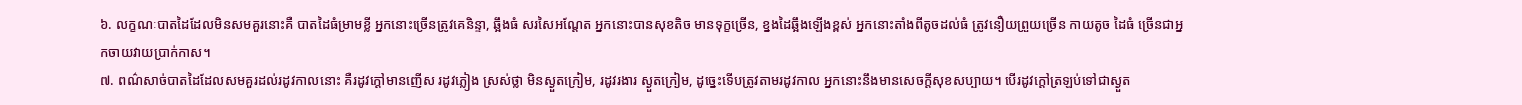៦. លក្ខណៈបាតដៃដែលមិនសមគួរនោះគឺ បាតដៃធំម្រាមខ្លី អ្នកនោះច្រើនត្រូវគេនិន្ទា, ឆ្អឹងធំ សរសៃអណ្ដែត អ្នកនោះបានសុខតិច មានទុក្ខច្រើន, ខ្នងដៃឆ្អឹងឡើងខ្ពស់ អ្នកនោះតាំងពីតូចដល់ធំ ត្រូវនឿយព្រួយច្រើន កាយតូច ដៃធំ ច្រើនជាអ្នកចាយវាយប្រាក់កាស។
៧. ពណ៌សាច់បាតដៃដែលសមគួរដល់រដូវកាលនោះ គឺរដូវក្ដៅមានញើស រដូវភ្លៀង ស្រស់ថ្លា មិនស្ងួតក្រៀម, រដូវរងារ ស្ងួតក្រៀម, ដូច្នេះទើបត្រូវតាមរដូវកាល អ្នកនោះនឹងមានសេចក្ដីសុខសប្បាយ។ បើរដូវក្ដៅត្រឡប់ទៅជាស្ងួត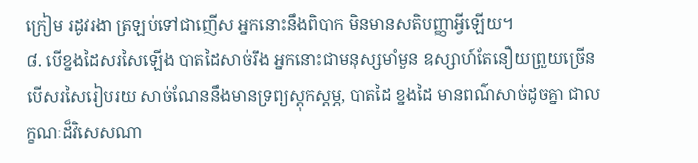ក្រៀម រដូវរងា ត្រឡប់ទៅជាញើស អ្នកនោះនឹងពិបាក មិនមានសតិបញ្ញាអ្វីឡើយ។
៨. បើខ្នងដៃសរសៃឡើង បាតដៃសាច់រឹង អ្នកនោះជាមនុស្សមាំមួន ឧស្សាហ៍តែនឿយព្រួយច្រើន បើសរសៃរៀបរយ សាច់ណែននឹងមានទ្រព្យស្ដុកស្ដម្ភ, បាតដៃ ខ្នងដៃ មានពណ៌សាច់ដូចគ្នា ជាលក្ខណៈដ៏វិសេសណា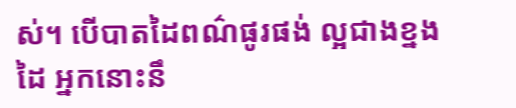ស់។ បើបាតដៃពណ៌ផូរផង់ ល្អជាងខ្នងដៃ អ្នកនោះនឹ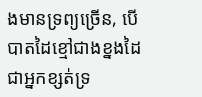ងមានទ្រព្យច្រើន, បើបាតដៃខ្មៅជាងខ្នងដៃ ជាអ្នកខ្សត់ទ្រ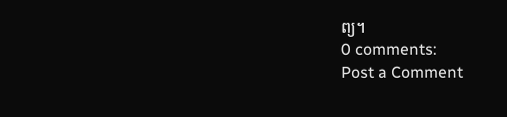ព្យ។
0 comments:
Post a Comment